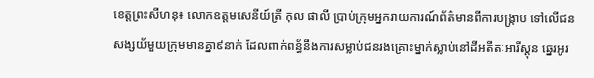ខេត្តព្រះសីហនុ៖ លោកឧត្តមសេនីយ៍ត្រី កុល ផាលី ប្រាប់ក្រុមអ្នករាយការណ៍ព័ត៌មានពីការបង្ក្រាប ទៅលើជនសង្សយ័មួយក្រុមមានគ្នា៩នាក់ ដែលពាក់ពន្ធ័នឹងការសម្លាប់ជនរងគ្រោះម្នាក់ស្លាប់នៅដីអតីតៈអារីស្តុន ឆ្នេរអូរ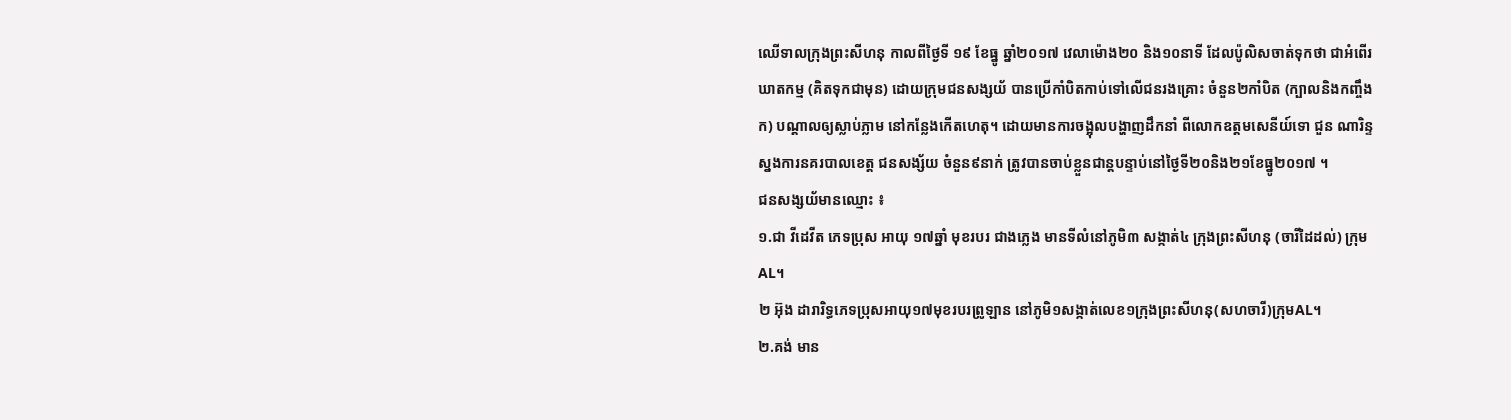ឈើទាលក្រុងព្រះសីហនុ កាលពីថ្ងៃទី ១៩ ខែធ្នូ ឆ្នាំ២០១៧ វេលាម៉ោង២០ និង១០នាទី ដែលប៉ូលិសចាត់ទុកថា ជាអំពើរឃាតកម្ម (គិតទុកជាមុន) ដោយក្រុមជនសង្សយ័ បានប្រើកាំបិតកាប់ទៅលើជនរងគ្រោះ ចំនួន២កាំបិត (ក្បាលនិងកញ្ចឹងក) បណ្តាលឲ្យស្លាប់ភ្លាម នៅកន្លែងកើតហេតុ។ ដោយមានការចង្អុលបង្ហាញដឹកនាំ ពីលោកឧត្តមសេនីយ៍ទោ ជួន ណារិន្ទ ស្នងការនគរបាលខេត្ត ជនសង្ស័យ ចំនួន៩នាក់ ត្រូវបានចាប់ខ្លួនជាន្តបន្ទាប់នៅថ្ងៃទី២០និង២១ខែធ្នូ២០១៧ ។
ជនសង្សយ័មានឈ្មោះ ៖
១.ជា វីដេវីត ភេទប្រុស អាយុ ១៧ឆ្នាំ មុខរបរ ជាងភ្លេង មានទីលំនៅភូមិ៣ សង្កាត់៤ ក្រុងព្រះសីហនុ (ចារីដៃដល់) ក្រុម AL។
២ អ៊ុង ដារារិទ្ធភេទប្រុសអាយុ១៧មុខរបរព្រូឡាន នៅភូមិ១សង្កាត់លេខ១ក្រុងព្រះសីហនុ(សហចារី)ក្រុមAL។
២.គង់ មាន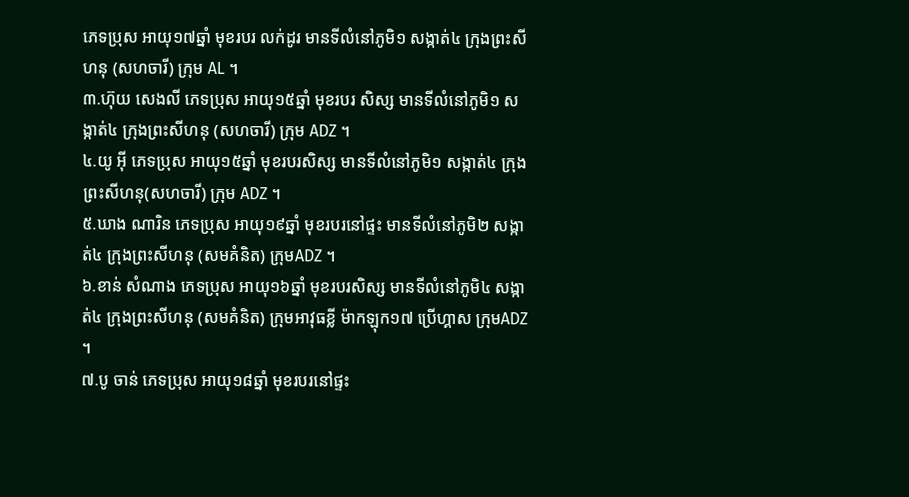ភេទប្រុស អាយុ១៧ឆ្នាំ មុខរបរ លក់ដូរ មានទីលំនៅភូមិ១ សង្កាត់៤ ក្រុងព្រះសីហនុ (សហចារី) ក្រុម AL ។
៣.ហ៊ុយ សេងលី ភេទប្រុស អាយុ១៥ឆ្នាំ មុខរបរ សិស្ស មានទីលំនៅភូមិ១ សង្កាត់៤ ក្រុងព្រះសីហនុ (សហចារី) ក្រុម ADZ ។
៤.យូ អ៊ី ភេទប្រុស អាយុ១៥ឆ្នាំ មុខរបរសិស្ស មានទីលំនៅភូមិ១ សង្កាត់៤ ក្រុងព្រះសីហនុ(សហចារី) ក្រុម ADZ ។
៥.ឃាង ណារិន ភេទប្រុស អាយុ១៩ឆ្នាំ មុខរបរនៅផ្ទះ មានទីលំនៅភូមិ២ សង្កាត់៤ ក្រុងព្រះសីហនុ (សមគំនិត) ក្រុមADZ ។
៦.ខាន់ សំណាង ភេទប្រុស អាយុ១៦ឆ្នាំ មុខរបរសិស្ស មានទីលំនៅភូមិ៤ សង្កាត់៤ ក្រុងព្រះសីហនុ (សមគំនិត) ក្រុមអាវុធខ្លី ម៉ាកឡុក១៧ ប្រើហ្គាស ក្រុមADZ ។
៧.បូ ចាន់ ភេទប្រុស អាយុ១៨ឆ្នាំ មុខរបរនៅផ្ទះ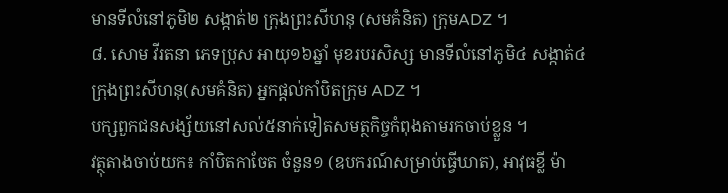មានទីលំនៅភូមិ២ សង្កាត់២ ក្រុងព្រះសីហនុ (សមគំនិត) ក្រុមADZ ។
៨. សោម វីរតនា ភេទប្រុស អាយុ១៦ឆ្នាំ មុខរបរសិស្ស មានទីលំនៅភូមិ៤ សង្កាត់៤ ក្រុងព្រះសីហនុ(សមគំនិត) អ្នកផ្តល់កាំបិតក្រុម ADZ ។
បក្សពួកជនសង្ស័យនៅសល់៥នាក់ទៀតសមត្ថកិច្ចកំពុងតាមរកចាប់ខ្លួន ។
វត្ថុតាងចាប់យក៖ កាំបិតកាចែត ចំនួន១ (ឧបករណ៍សម្រាប់ធ្វើឃាត), អាវុធខ្លី ម៉ា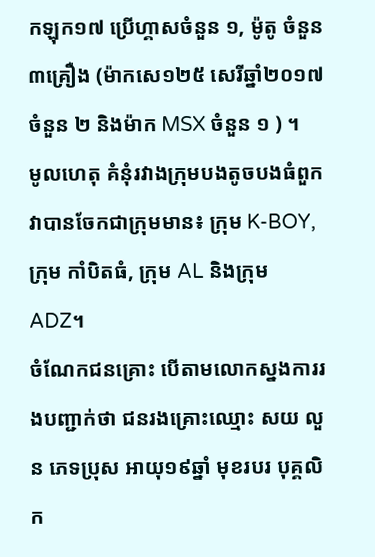កឡុក១៧ ប្រើហ្គាសចំនួន ១, ម៉ូតូ ចំនួន៣គ្រឿង (ម៉ាកសេ១២៥ សេរីឆ្នាំ២០១៧ ចំនួន ២ និងម៉ាក MSX ចំនួន ១ ) ។
មូលហេតុ គំនុំរវាងក្រុមបងតូចបងធំពួកវាបានចែកជាក្រុមមាន៖ ក្រុម K-BOY,ក្រុម កាំបិតធំ, ក្រុម AL និងក្រុម ADZ។
ចំណែកជនគ្រោះ បើតាមលោកស្នងការរងបញ្ជាក់ថា ជនរងគ្រោះឈ្មោះ សយ លួន ភេទប្រុស អាយុ១៩ឆ្នាំ មុខរបរ បុគ្គលិក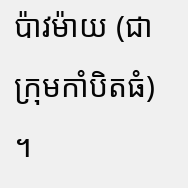ប៉ាវម៉ាយ (ជាក្រុមកាំបិតធំ) ។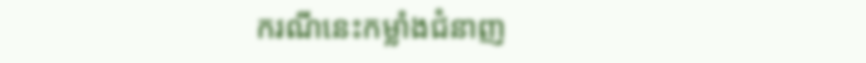ករណីនេះកម្លាំងជំនាញ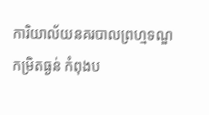ការិយាល័យនគរបាលព្រហ្មទណ្ឌកម្រិតធ្ងន់ កំពុងប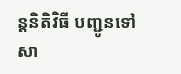ន្តនិតិវិធី បញ្ជូនទៅសា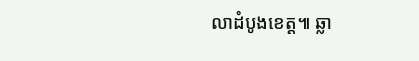លាដំបូងខេត្ត៕ ឆ្លា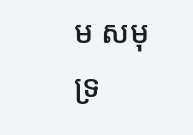ម សមុទ្រ